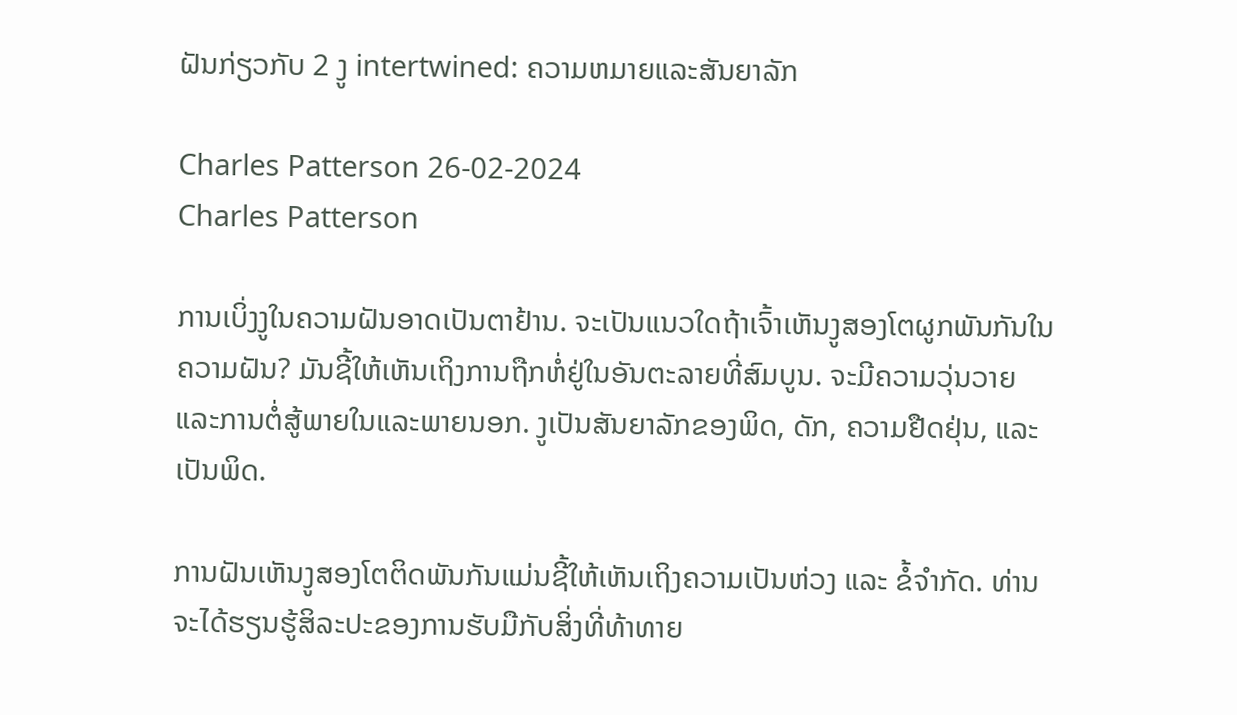ຝັນກ່ຽວກັບ 2 ງູ intertwined: ຄວາມຫມາຍແລະສັນຍາລັກ

Charles Patterson 26-02-2024
Charles Patterson

ການເບິ່ງງູໃນຄວາມຝັນອາດເປັນຕາຢ້ານ. ຈະເປັນແນວໃດຖ້າເຈົ້າເຫັນງູສອງໂຕຜູກພັນກັນໃນຄວາມຝັນ? ມັນຊີ້ໃຫ້ເຫັນເຖິງການຖືກຫໍ່ຢູ່ໃນອັນຕະລາຍທີ່ສົມບູນ. ຈະມີຄວາມວຸ່ນວາຍແລະການຕໍ່ສູ້ພາຍໃນແລະພາຍນອກ. ງູເປັນສັນຍາລັກຂອງພິດ, ດັກ, ຄວາມຢືດຢຸ່ນ, ແລະເປັນພິດ.

ການຝັນເຫັນງູສອງໂຕຕິດພັນກັນແມ່ນຊີ້ໃຫ້ເຫັນເຖິງຄວາມເປັນຫ່ວງ ແລະ ຂໍ້ຈຳກັດ. ທ່ານຈະໄດ້ຮຽນຮູ້ສິລະປະຂອງການຮັບມືກັບສິ່ງທີ່ທ້າທາຍ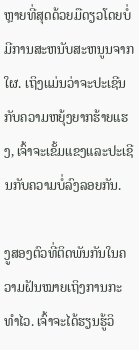ຫຼາຍທີ່ສຸດດ້ວຍມືດຽວໂດຍບໍ່ມີການສະຫນັບສະຫນູນຈາກໃຜ. ເຖິງແມ່ນວ່າຈະປະເຊີນກັບຄວາມຫຍຸ້ງຍາກຮ້າຍແຮງ, ເຈົ້າຈະເຂັ້ມແຂງແລະປະເຊີນກັບຄວາມບໍ່ລົງລອຍກັນ.

ງູສອງຕົວທີ່ຕິດພັນກັນໃນຄວາມຝັນໝາຍເຖິງການກະທຳໄວ. ເຈົ້າຈະໄດ້ຮຽນຮູ້ວິ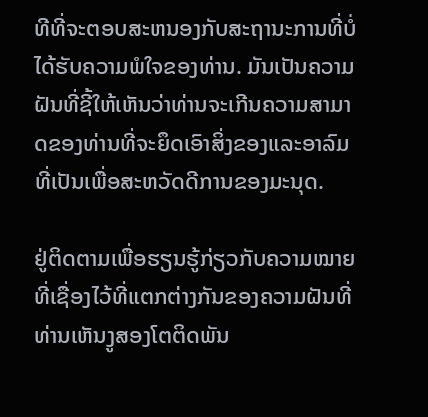ທີທີ່ຈະຕອບສະຫນອງກັບສະຖານະການທີ່ບໍ່ໄດ້ຮັບຄວາມພໍໃຈຂອງທ່ານ. ມັນເປັນຄວາມຝັນທີ່ຊີ້ໃຫ້ເຫັນວ່າທ່ານຈະເກີນຄວາມສາມາດຂອງທ່ານທີ່ຈະຍຶດເອົາສິ່ງຂອງແລະອາລົມທີ່ເປັນເພື່ອສະຫວັດດີການຂອງມະນຸດ.

ຢູ່ຕິດຕາມເພື່ອຮຽນຮູ້ກ່ຽວກັບຄວາມໝາຍທີ່ເຊື່ອງໄວ້ທີ່ແຕກຕ່າງກັນຂອງຄວາມຝັນທີ່ທ່ານເຫັນງູສອງໂຕຕິດພັນ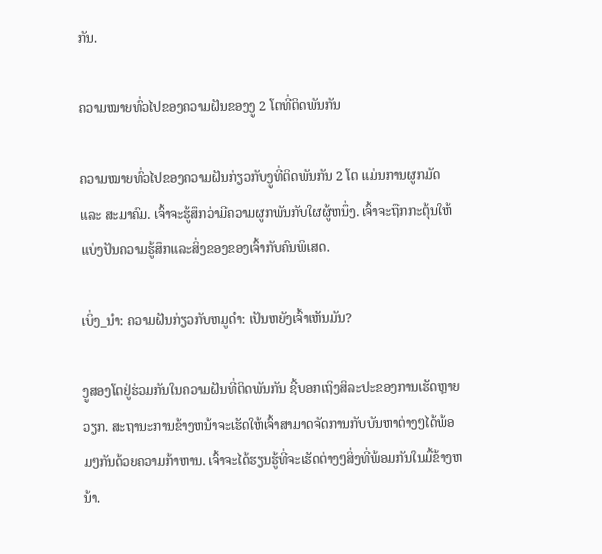ກັນ.

ຄວາມໝາຍທົ່ວໄປຂອງຄວາມຝັນຂອງງູ 2 ໂຕທີ່ຕິດພັນກັນ

ຄວາມໝາຍທົ່ວໄປຂອງຄວາມຝັນກ່ຽວກັບງູທີ່ຕິດພັນກັນ 2 ໂຕ ແມ່ນການຜູກມັດ ແລະ ສະມາຄົມ. ເຈົ້າຈະຮູ້ສຶກວ່າມີຄວາມຜູກພັນກັບໃຜຜູ້ຫນຶ່ງ. ເຈົ້າຈະຖືກກະຕຸ້ນໃຫ້ແບ່ງປັນຄວາມຮູ້ສຶກແລະສິ່ງຂອງຂອງເຈົ້າກັບຄົນພິເສດ.

ເບິ່ງ_ນຳ: ຄວາມຝັນກ່ຽວກັບຫມູດໍາ: ເປັນຫຍັງເຈົ້າເຫັນມັນ?

ງູສອງໂຕຢູ່ຮ່ວມກັນໃນຄວາມຝັນທີ່ຕິດພັນກັນ ຊີ້ບອກເຖິງສິລະປະຂອງການເຮັດຫຼາຍວຽກ. ສະຖານະການຂ້າງຫນ້າຈະເຮັດໃຫ້ເຈົ້າສາມາດຈັດການກັບບັນຫາຕ່າງໆໄດ້ພ້ອມໆກັນດ້ວຍຄວາມກ້າຫານ. ເຈົ້າຈະໄດ້ຮຽນຮູ້ທີ່ຈະເຮັດຕ່າງໆສິ່ງທີ່ພ້ອມກັນໃນມື້ຂ້າງຫນ້າ.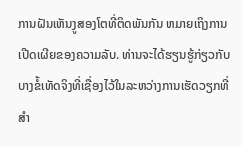ການຝັນເຫັນງູສອງໂຕທີ່ຕິດພັນກັນ ຫມາຍເຖິງການເປີດເຜີຍຂອງຄວາມລັບ. ທ່ານຈະໄດ້ຮຽນຮູ້ກ່ຽວກັບບາງຂໍ້ເທັດຈິງທີ່ເຊື່ອງໄວ້ໃນລະຫວ່າງການເຮັດວຽກທີ່ສໍາ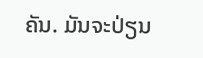ຄັນ. ມັນຈະປ່ຽນ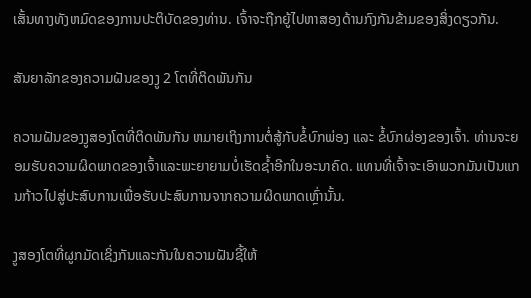ເສັ້ນທາງທັງຫມົດຂອງການປະຕິບັດຂອງທ່ານ. ເຈົ້າຈະຖືກຍູ້ໄປຫາສອງດ້ານກົງກັນຂ້າມຂອງສິ່ງດຽວກັນ.

ສັນຍາລັກຂອງຄວາມຝັນຂອງງູ 2 ໂຕທີ່ຕິດພັນກັນ

ຄວາມຝັນຂອງງູສອງໂຕທີ່ຕິດພັນກັນ ຫມາຍເຖິງການຕໍ່ສູ້ກັບຂໍ້ບົກພ່ອງ ແລະ ຂໍ້ບົກຜ່ອງຂອງເຈົ້າ. ທ່ານຈະຍອມຮັບຄວາມຜິດພາດຂອງເຈົ້າແລະພະຍາຍາມບໍ່ເຮັດຊ້ຳອີກໃນອະນາຄົດ. ແທນທີ່ເຈົ້າຈະເອົາພວກມັນເປັນແກນກ້າວໄປສູ່ປະສົບການເພື່ອຮັບປະສົບການຈາກຄວາມຜິດພາດເຫຼົ່ານັ້ນ.

ງູສອງໂຕທີ່ຜູກມັດເຊິ່ງກັນແລະກັນໃນຄວາມຝັນຊີ້ໃຫ້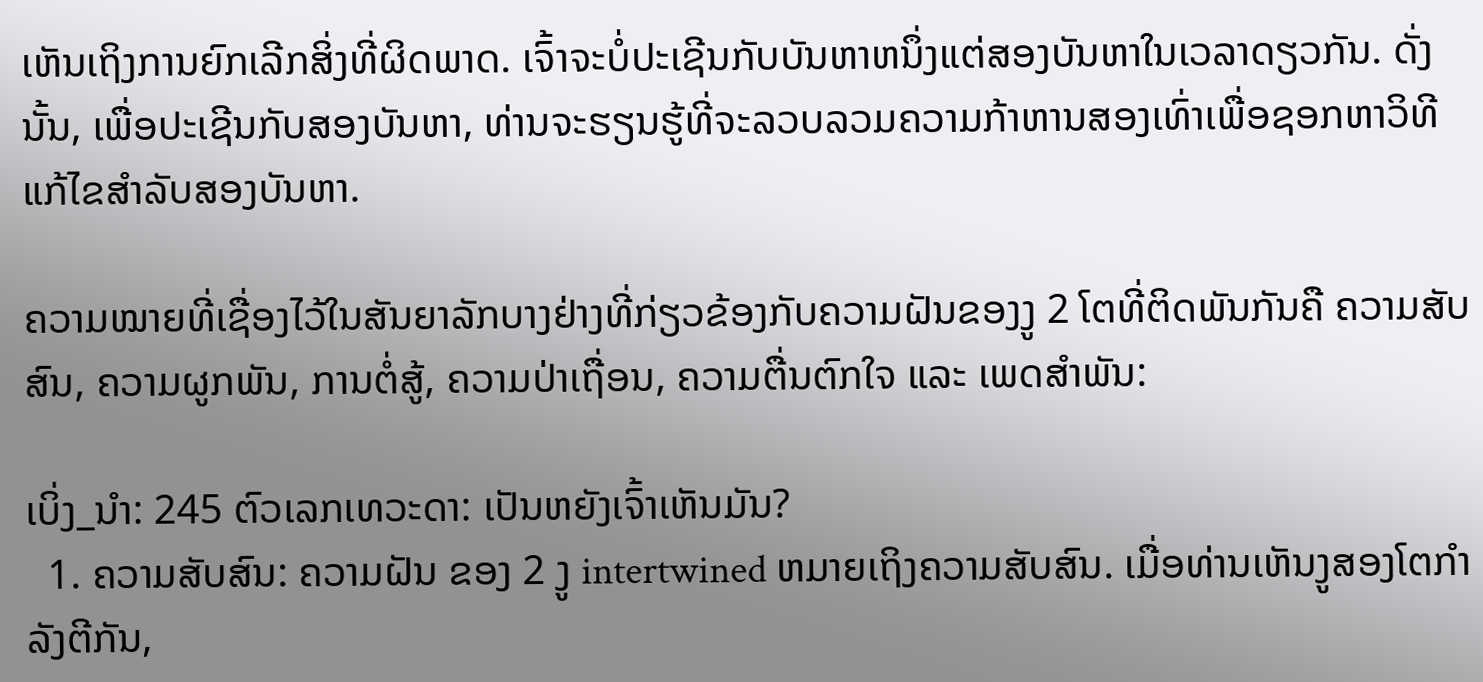ເຫັນເຖິງການຍົກເລີກສິ່ງທີ່ຜິດພາດ. ເຈົ້າຈະບໍ່ປະເຊີນກັບບັນຫາຫນຶ່ງແຕ່ສອງບັນຫາໃນເວລາດຽວກັນ. ດັ່ງນັ້ນ, ເພື່ອປະເຊີນກັບສອງບັນຫາ, ທ່ານຈະຮຽນຮູ້ທີ່ຈະລວບລວມຄວາມກ້າຫານສອງເທົ່າເພື່ອຊອກຫາວິທີແກ້ໄຂສໍາລັບສອງບັນຫາ.

ຄວາມໝາຍທີ່ເຊື່ອງໄວ້ໃນສັນຍາລັກບາງຢ່າງທີ່ກ່ຽວຂ້ອງກັບຄວາມຝັນຂອງງູ 2 ໂຕທີ່ຕິດພັນກັນຄື ຄວາມສັບສົນ, ຄວາມຜູກພັນ, ການຕໍ່ສູ້, ຄວາມປ່າເຖື່ອນ, ຄວາມຕື່ນຕົກໃຈ ແລະ ເພດສຳພັນ:

ເບິ່ງ_ນຳ: 245 ຕົວເລກເທວະດາ: ເປັນຫຍັງເຈົ້າເຫັນມັນ?
  1. ຄວາມສັບສົນ: ຄວາມຝັນ ຂອງ 2 ງູ intertwined ຫມາຍເຖິງຄວາມສັບສົນ. ເມື່ອທ່ານເຫັນງູສອງໂຕກຳລັງຕີກັນ,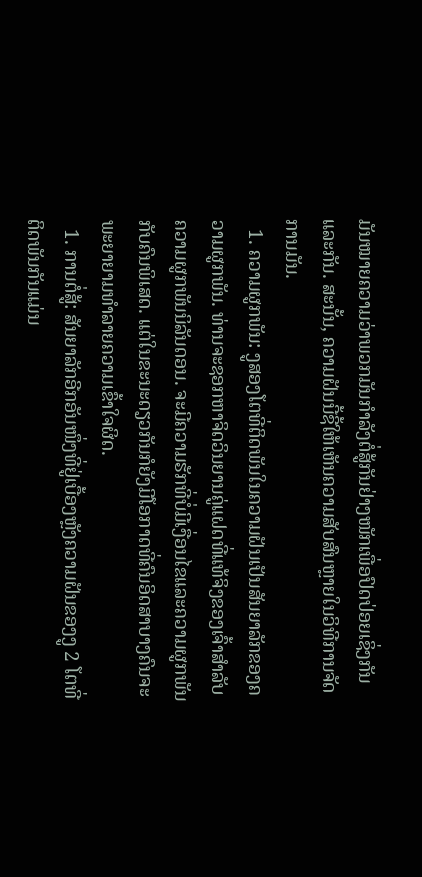ມັນໝາຍຄວາມວ່າພວກມັນກຳລັງຕໍ່ສູ້ກັນຢ່າງໜັກເພື່ອປົດປ່ອຍເຊິ່ງກັນແລະກັນ. ສະນັ້ນ, ຄວາມຝັນນີ້ຊີ້ໃຫ້ເຫັນຄວາມສັບສົນຫຼາຍໃນວິທີການຈັດການມັນ.
  1. ຄວາມຜູກພັນ: ງູສອງໂຕທີ່ຕິດພັນໃນຄວາມຝັນເປັນສັນຍາລັກຂອງຄວາມຜູກພັນ. ທ່ານຈະຊອກຫາຈິດວິນຍານຄູ່ແຝດທີ່ແທ້ຈິງຂອງເຈົ້າສໍາລັບຄວາມຜູກພັນນິລັນດອນ. ຈະມີຄວາມຮັກທີ່ບໍ່ມີເງື່ອນໄຂແລະຄວາມຜູກພັນກັບຄົນພິເສດ. ແຕ່ໃນຂະນະດຽວກັນກໍຍັງມີໂອກາດທີ່ຄົນອິດສາບາງຄົນຈະພະຍາຍາມທຳລາຍຄວາມເຂົ້າໃຈຜິດ.
  1. ການຕໍ່ສູ້: ສັນຍາລັກອີກອັນໜຶ່ງທີ່ຢູ່ເບື້ອງຫຼັງຄວາມຝັນຂອງງູ 2 ໂຕທີ່ຕິດພັນກັນແມ່ນ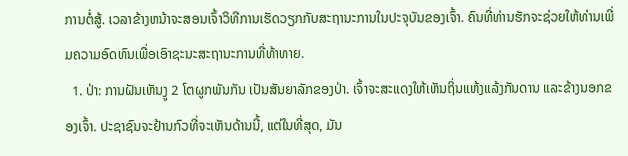ການຕໍ່ສູ້. ເວລາຂ້າງຫນ້າຈະສອນເຈົ້າວິທີການເຮັດວຽກກັບສະຖານະການໃນປະຈຸບັນຂອງເຈົ້າ. ຄົນທີ່ທ່ານຮັກຈະຊ່ວຍໃຫ້ທ່ານເພີ່ມຄວາມອົດທົນເພື່ອເອົາຊະນະສະຖານະການທີ່ທ້າທາຍ.
  1. ປ່າ: ການຝັນເຫັນງູ 2 ໂຕຜູກພັນກັນ ເປັນສັນຍາລັກຂອງປ່າ. ເຈົ້າຈະສະແດງໃຫ້ເຫັນຖິ່ນແຫ້ງແລ້ງກັນດານ ແລະຂ້າງນອກຂອງເຈົ້າ. ປະຊາຊົນຈະຢ້ານກົວທີ່ຈະເຫັນດ້ານນີ້, ແຕ່ໃນທີ່ສຸດ, ມັນ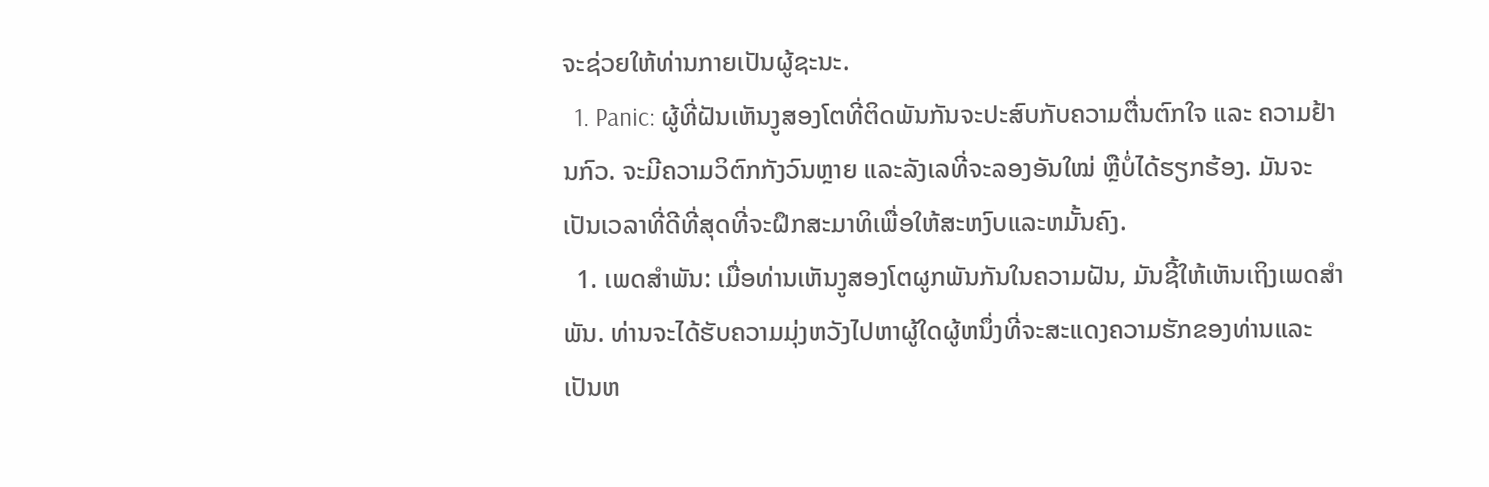ຈະຊ່ວຍໃຫ້ທ່ານກາຍເປັນຜູ້ຊະນະ.
  1. Panic: ຜູ້ທີ່ຝັນເຫັນງູສອງໂຕທີ່ຕິດພັນກັນຈະປະສົບກັບຄວາມຕື່ນຕົກໃຈ ແລະ ຄວາມຢ້ານກົວ. ຈະມີຄວາມວິຕົກກັງວົນຫຼາຍ ແລະລັງເລທີ່ຈະລອງອັນໃໝ່ ຫຼືບໍ່ໄດ້ຮຽກຮ້ອງ. ມັນຈະເປັນເວລາທີ່ດີທີ່ສຸດທີ່ຈະຝຶກສະມາທິເພື່ອໃຫ້ສະຫງົບແລະຫມັ້ນຄົງ.
  1. ເພດສໍາພັນ: ເມື່ອທ່ານເຫັນງູສອງໂຕຜູກພັນກັນໃນຄວາມຝັນ, ມັນຊີ້ໃຫ້ເຫັນເຖິງເພດສໍາພັນ. ທ່ານຈະໄດ້ຮັບຄວາມມຸ່ງຫວັງໄປຫາຜູ້ໃດຜູ້ຫນຶ່ງທີ່ຈະສະແດງຄວາມຮັກຂອງທ່ານແລະເປັນຫ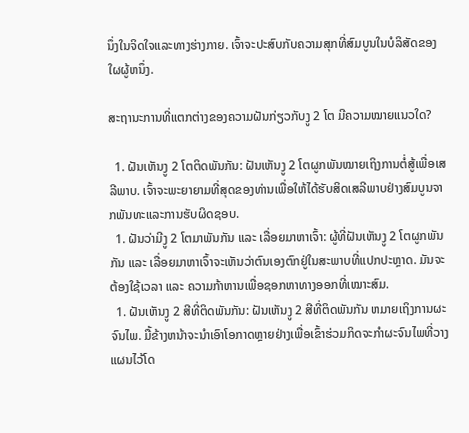ນຶ່ງໃນຈິດໃຈແລະທາງຮ່າງກາຍ. ເຈົ້າຈະປະສົບກັບຄວາມສຸກທີ່ສົມບູນໃນບໍລິສັດຂອງໃຜຜູ້ຫນຶ່ງ.

ສະຖານະການທີ່ແຕກຕ່າງຂອງຄວາມຝັນກ່ຽວກັບງູ 2 ໂຕ ມີຄວາມໝາຍແນວໃດ?

  1. ຝັນເຫັນງູ 2 ໂຕຕິດພັນກັນ: ຝັນເຫັນງູ 2 ໂຕຜູກພັນໝາຍເຖິງການຕໍ່ສູ້ເພື່ອເສລີພາບ. ເຈົ້າຈະພະຍາຍາມທີ່ສຸດຂອງທ່ານເພື່ອໃຫ້ໄດ້ຮັບສິດເສລີພາບຢ່າງສົມບູນຈາກພັນທະແລະການຮັບຜິດຊອບ.
  1. ຝັນວ່າມີງູ 2 ໂຕມາພັນກັນ ແລະ ເລື່ອຍມາຫາເຈົ້າ: ຜູ້ທີ່ຝັນເຫັນງູ 2 ໂຕຜູກພັນກັນ ແລະ ເລື່ອຍມາຫາເຈົ້າຈະເຫັນວ່າຕົນເອງຕົກຢູ່ໃນສະພາບທີ່ແປກປະຫຼາດ. ມັນຈະຕ້ອງໃຊ້ເວລາ ແລະ ຄວາມກ້າຫານເພື່ອຊອກຫາທາງອອກທີ່ເໝາະສົມ.
  1. ຝັນເຫັນງູ 2 ສີທີ່ຕິດພັນກັນ: ຝັນເຫັນງູ 2 ສີທີ່ຕິດພັນກັນ ຫມາຍເຖິງການຜະຈົນໄພ. ມື້ຂ້າງຫນ້າຈະນໍາເອົາໂອກາດຫຼາຍຢ່າງເພື່ອເຂົ້າຮ່ວມກິດຈະກໍາຜະຈົນໄພທີ່ວາງແຜນໄວ້ໂດ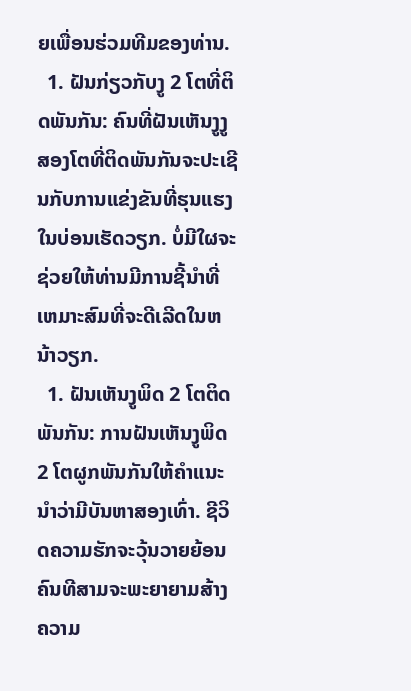ຍເພື່ອນຮ່ວມທີມຂອງທ່ານ.
  1. ຝັນກ່ຽວກັບງູ 2 ໂຕທີ່ຕິດພັນກັນ: ຄົນທີ່ຝັນເຫັນງູງູສອງໂຕທີ່ຕິດພັນກັນຈະປະເຊີນກັບການແຂ່ງຂັນທີ່ຮຸນແຮງໃນບ່ອນເຮັດວຽກ. ບໍ່ມີໃຜຈະຊ່ວຍໃຫ້ທ່ານມີການຊີ້ນໍາທີ່ເຫມາະສົມທີ່ຈະດີເລີດໃນຫນ້າວຽກ.
  1. ຝັນເຫັນງູພິດ 2 ໂຕຕິດພັນກັນ: ການຝັນເຫັນງູພິດ 2 ໂຕຜູກພັນກັນໃຫ້ຄຳແນະນຳວ່າມີບັນຫາສອງເທົ່າ. ຊີວິດຄວາມຮັກຈະວຸ້ນວາຍຍ້ອນຄົນທີສາມຈະພະຍາຍາມສ້າງຄວາມ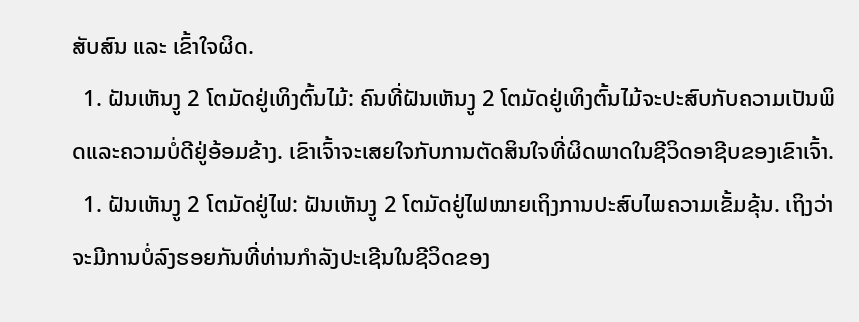ສັບສົນ ແລະ ເຂົ້າໃຈຜິດ.
  1. ຝັນເຫັນງູ 2 ໂຕມັດຢູ່ເທິງຕົ້ນໄມ້: ຄົນທີ່ຝັນເຫັນງູ 2 ໂຕມັດຢູ່ເທິງຕົ້ນໄມ້ຈະປະສົບກັບຄວາມເປັນພິດແລະຄວາມບໍ່ດີຢູ່ອ້ອມຂ້າງ. ເຂົາເຈົ້າຈະເສຍໃຈກັບການຕັດສິນໃຈທີ່ຜິດພາດໃນຊີວິດອາຊີບຂອງເຂົາເຈົ້າ.
  1. ຝັນເຫັນງູ 2 ໂຕມັດຢູ່ໄຟ: ຝັນເຫັນງູ 2 ໂຕມັດຢູ່ໄຟໝາຍເຖິງການປະສົບໄພຄວາມເຂັ້ມຂຸ້ນ. ເຖິງວ່າຈະມີການບໍ່ລົງຮອຍກັນທີ່ທ່ານກໍາລັງປະເຊີນໃນຊີວິດຂອງ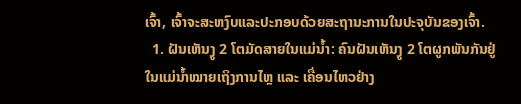ເຈົ້າ, ເຈົ້າຈະສະຫງົບແລະປະກອບດ້ວຍສະຖານະການໃນປະຈຸບັນຂອງເຈົ້າ.
  1. ຝັນເຫັນງູ 2 ໂຕມັດສາຍໃນແມ່ນ້ຳ: ຄົນຝັນເຫັນງູ 2 ໂຕຜູກພັນກັນຢູ່ໃນແມ່ນ້ຳໝາຍເຖິງການໄຫຼ ແລະ ເຄື່ອນໄຫວຢ່າງ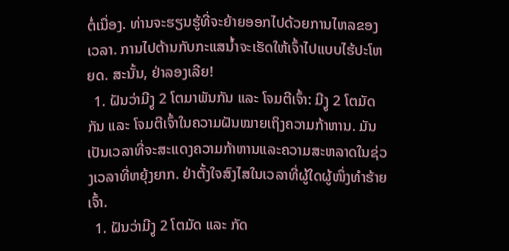ຕໍ່ເນື່ອງ. ທ່ານຈະຮຽນຮູ້ທີ່ຈະຍ້າຍອອກໄປດ້ວຍການໄຫລຂອງເວລາ. ການໄປຕ້ານກັບກະແສນໍ້າຈະເຮັດໃຫ້ເຈົ້າໄປແບບໄຮ້ປະໂຫຍດ. ສະນັ້ນ, ຢ່າລອງເລີຍ!
  1. ຝັນວ່າມີງູ 2 ໂຕມາພັນກັນ ແລະ ໂຈມຕີເຈົ້າ: ມີງູ 2 ໂຕມັດກັນ ແລະ ໂຈມຕີເຈົ້າໃນຄວາມຝັນໝາຍເຖິງຄວາມກ້າຫານ. ມັນເປັນເວລາທີ່ຈະສະແດງຄວາມກ້າຫານແລະຄວາມສະຫລາດໃນຊ່ວງເວລາທີ່ຫຍຸ້ງຍາກ. ຢ່າຕັ້ງໃຈສົງໄສໃນເວລາທີ່ຜູ້ໃດຜູ້ໜຶ່ງທຳຮ້າຍເຈົ້າ.
  1. ຝັນວ່າມີງູ 2 ໂຕມັດ ແລະ ກັດ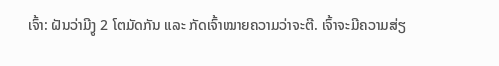ເຈົ້າ: ຝັນວ່າມີງູ 2 ໂຕມັດກັນ ແລະ ກັດເຈົ້າໝາຍຄວາມວ່າຈະຕີ. ເຈົ້າຈະມີຄວາມສ່ຽ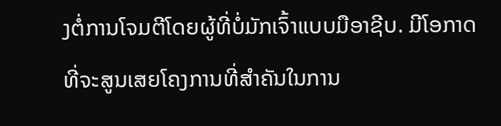ງຕໍ່ການໂຈມຕີໂດຍຜູ້ທີ່ບໍ່ມັກເຈົ້າແບບມືອາຊີບ. ມີໂອກາດທີ່ຈະສູນເສຍໂຄງການທີ່ສໍາຄັນໃນການ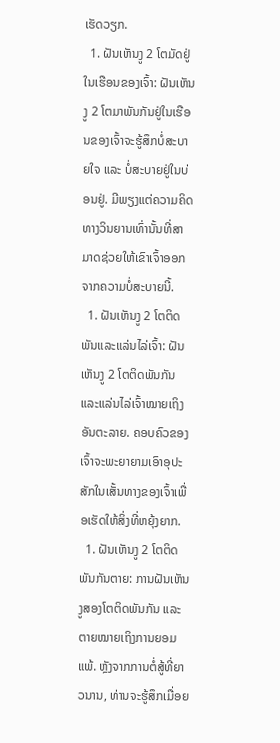ເຮັດວຽກ.
  1. ຝັນເຫັນງູ 2 ໂຕມັດຢູ່ໃນເຮືອນຂອງເຈົ້າ: ຝັນເຫັນງູ 2 ໂຕມາພັນກັນຢູ່ໃນເຮືອນຂອງເຈົ້າຈະຮູ້ສຶກບໍ່ສະບາຍໃຈ ແລະ ບໍ່ສະບາຍຢູ່ໃນບ່ອນຢູ່. ມີພຽງແຕ່ຄວາມຄິດທາງວິນຍານເທົ່ານັ້ນທີ່ສາມາດຊ່ວຍໃຫ້ເຂົາເຈົ້າອອກຈາກຄວາມບໍ່ສະບາຍນີ້.
  1. ຝັນເຫັນງູ 2 ໂຕຕິດພັນແລະແລ່ນໄລ່ເຈົ້າ: ຝັນເຫັນງູ 2 ໂຕຕິດພັນກັນ ແລະແລ່ນໄລ່ເຈົ້າໝາຍເຖິງອັນຕະລາຍ. ຄອບຄົວຂອງເຈົ້າຈະພະຍາຍາມເອົາອຸປະສັກໃນເສັ້ນທາງຂອງເຈົ້າເພື່ອເຮັດໃຫ້ສິ່ງທີ່ຫຍຸ້ງຍາກ.
  1. ຝັນເຫັນງູ 2 ໂຕຕິດພັນກັນຕາຍ: ການຝັນເຫັນງູສອງໂຕຕິດພັນກັນ ແລະຕາຍໝາຍເຖິງການຍອມແພ້. ຫຼັງຈາກການຕໍ່ສູ້ທີ່ຍາວນານ, ທ່ານຈະຮູ້ສຶກເມື່ອຍ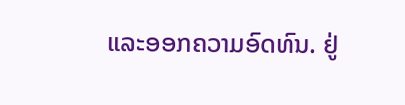ແລະອອກຄວາມອົດທົນ. ຢູ່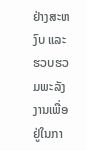ຢ່າງສະຫງົບ ແລະຮວບຮວມພະລັງງານເພື່ອຢູ່ໃນກາ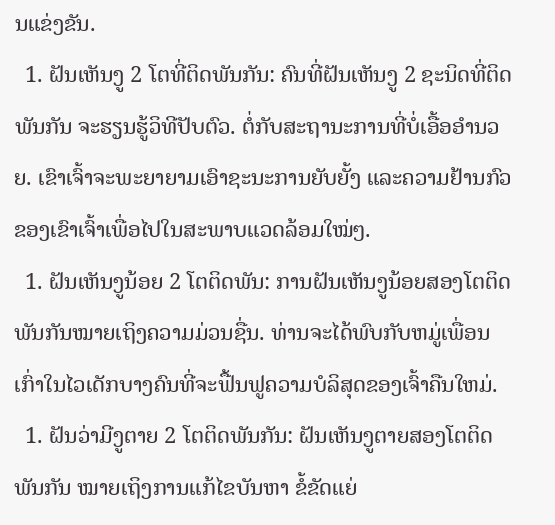ນແຂ່ງຂັນ.
  1. ຝັນເຫັນງູ 2 ໂຕທີ່ຕິດພັນກັນ: ຄົນທີ່ຝັນເຫັນງູ 2 ຊະນິດທີ່ຕິດພັນກັນ ຈະຮຽນຮູ້ວິທີປັບຕົວ. ຕໍ່ກັບສະຖານະການທີ່ບໍ່ເອື້ອອໍານວຍ. ເຂົາເຈົ້າຈະພະຍາຍາມເອົາຊະນະການຍັບຍັ້ງ ແລະຄວາມຢ້ານກົວຂອງເຂົາເຈົ້າເພື່ອໄປໃນສະພາບແວດລ້ອມໃໝ່ໆ.
  1. ຝັນເຫັນງູນ້ອຍ 2 ໂຕຕິດພັນ: ການຝັນເຫັນງູນ້ອຍສອງໂຕຕິດພັນກັນໝາຍເຖິງຄວາມມ່ວນຊື່ນ. ທ່ານຈະໄດ້ພົບກັບຫມູ່ເພື່ອນເກົ່າໃນໄວເດັກບາງຄົນທີ່ຈະຟື້ນຟູຄວາມບໍລິສຸດຂອງເຈົ້າຄືນໃຫມ່.
  1. ຝັນວ່າມີງູຕາຍ 2 ໂຕຕິດພັນກັນ: ຝັນເຫັນງູຕາຍສອງໂຕຕິດພັນກັນ ໝາຍເຖິງການແກ້ໄຂບັນຫາ ຂໍ້ຂັດແຍ່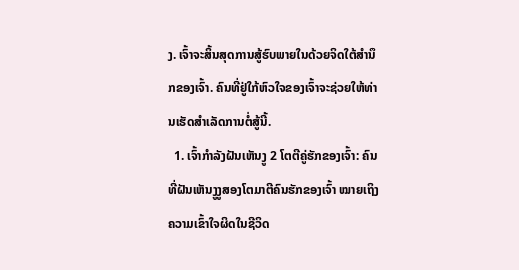ງ. ເຈົ້າຈະສິ້ນສຸດການສູ້ຮົບພາຍໃນດ້ວຍຈິດໃຕ້ສຳນຶກຂອງເຈົ້າ. ຄົນທີ່ຢູ່ໃກ້ຫົວໃຈຂອງເຈົ້າຈະຊ່ວຍໃຫ້ທ່ານເຮັດສໍາເລັດການຕໍ່ສູ້ນີ້.
  1. ເຈົ້າກຳລັງຝັນເຫັນງູ 2 ໂຕຕີຄູ່ຮັກຂອງເຈົ້າ: ຄົນທີ່ຝັນເຫັນງູງູສອງໂຕມາຕີຄົນຮັກຂອງເຈົ້າ ໝາຍເຖິງຄວາມເຂົ້າໃຈຜິດໃນຊີວິດ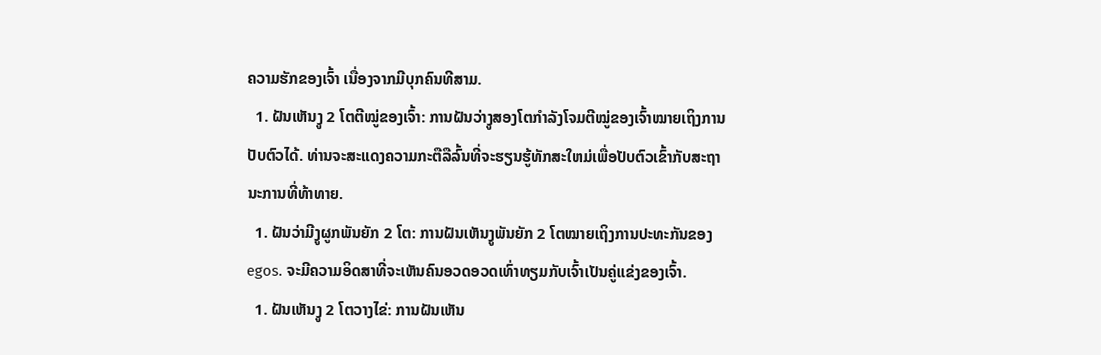ຄວາມຮັກຂອງເຈົ້າ ເນື່ອງຈາກມີບຸກຄົນທີສາມ.
  1. ຝັນເຫັນງູ 2 ໂຕຕີໝູ່ຂອງເຈົ້າ: ການຝັນວ່າງູສອງໂຕກຳລັງໂຈມຕີໝູ່ຂອງເຈົ້າໝາຍເຖິງການປັບຕົວໄດ້. ທ່ານຈະສະແດງຄວາມກະຕືລືລົ້ນທີ່ຈະຮຽນຮູ້ທັກສະໃຫມ່ເພື່ອປັບຕົວເຂົ້າກັບສະຖານະການທີ່ທ້າທາຍ.
  1. ຝັນວ່າມີງູຜູກພັນຍັກ 2 ໂຕ: ການຝັນເຫັນງູພັນຍັກ 2 ໂຕໝາຍເຖິງການປະທະກັນຂອງ egos. ຈະມີຄວາມອິດສາທີ່ຈະເຫັນຄົນອວດອວດເທົ່າທຽມກັບເຈົ້າເປັນຄູ່ແຂ່ງຂອງເຈົ້າ.
  1. ຝັນເຫັນງູ 2 ໂຕວາງໄຂ່: ການຝັນເຫັນ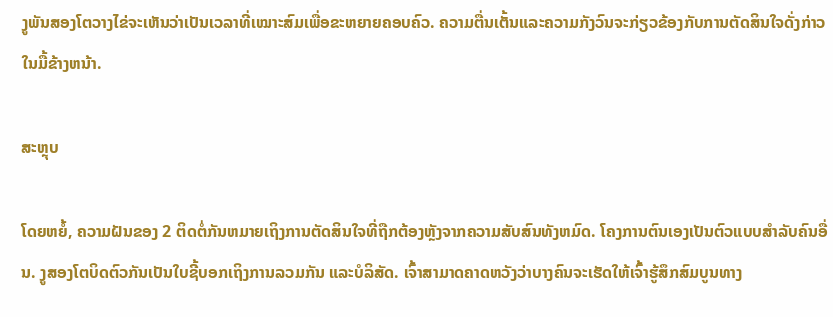ງູພັນສອງໂຕວາງໄຂ່ຈະເຫັນວ່າເປັນເວລາທີ່ເໝາະສົມເພື່ອຂະຫຍາຍຄອບຄົວ. ຄວາມຕື່ນເຕັ້ນແລະຄວາມກັງວົນຈະກ່ຽວຂ້ອງກັບການຕັດສິນໃຈດັ່ງກ່າວໃນມື້ຂ້າງຫນ້າ.

ສະຫຼຸບ

ໂດຍຫຍໍ້, ຄວາມຝັນຂອງ 2 ຕິດຕໍ່ກັນຫມາຍເຖິງການຕັດສິນໃຈທີ່ຖືກຕ້ອງຫຼັງຈາກຄວາມສັບສົນທັງຫມົດ. ໂຄງການຕົນເອງເປັນຕົວແບບສໍາລັບຄົນອື່ນ. ງູສອງໂຕບິດຕົວກັນເປັນໃບຊີ້ບອກເຖິງການລວມກັນ ແລະບໍລິສັດ. ເຈົ້າສາມາດຄາດຫວັງວ່າບາງຄົນຈະເຮັດໃຫ້ເຈົ້າຮູ້ສຶກສົມບູນທາງ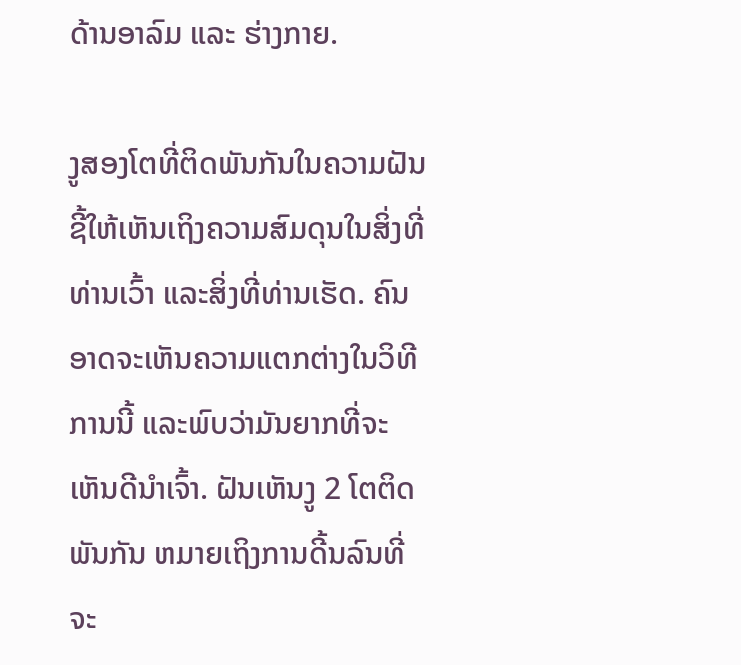ດ້ານອາລົມ ແລະ ຮ່າງກາຍ.

ງູສອງໂຕທີ່ຕິດພັນກັນໃນຄວາມຝັນຊີ້ໃຫ້ເຫັນເຖິງຄວາມສົມດຸນໃນສິ່ງທີ່ທ່ານເວົ້າ ແລະສິ່ງທີ່ທ່ານເຮັດ. ຄົນອາດຈະເຫັນຄວາມແຕກຕ່າງໃນວິທີການນີ້ ແລະພົບວ່າມັນຍາກທີ່ຈະເຫັນດີນຳເຈົ້າ. ຝັນເຫັນງູ 2 ໂຕຕິດພັນກັນ ຫມາຍເຖິງການດີ້ນລົນທີ່ຈະ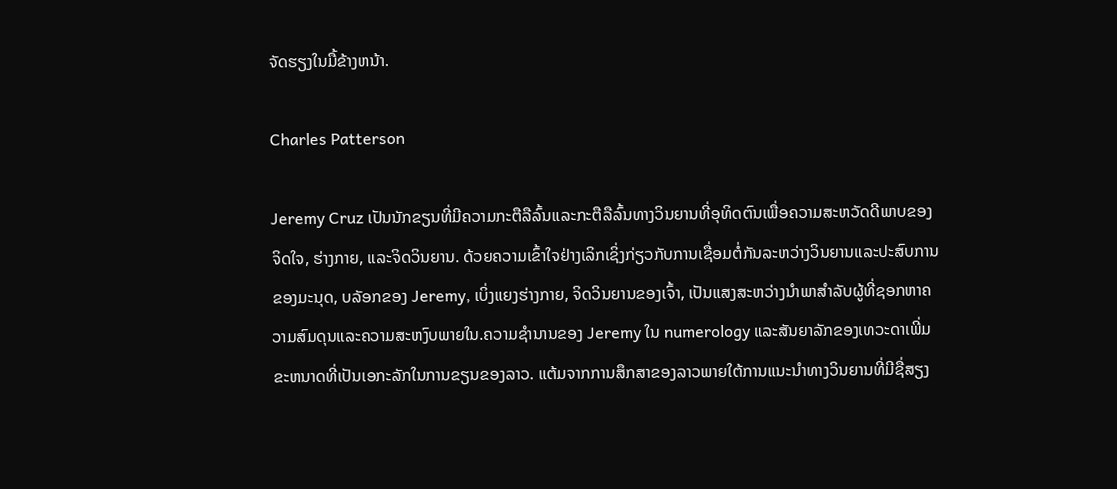ຈັດຮຽງໃນມື້ຂ້າງຫນ້າ.

Charles Patterson

Jeremy Cruz ເປັນນັກຂຽນທີ່ມີຄວາມກະຕືລືລົ້ນແລະກະຕືລືລົ້ນທາງວິນຍານທີ່ອຸທິດຕົນເພື່ອຄວາມສະຫວັດດີພາບຂອງຈິດໃຈ, ຮ່າງກາຍ, ແລະຈິດວິນຍານ. ດ້ວຍຄວາມເຂົ້າໃຈຢ່າງເລິກເຊິ່ງກ່ຽວກັບການເຊື່ອມຕໍ່ກັນລະຫວ່າງວິນຍານແລະປະສົບການຂອງມະນຸດ, ບລັອກຂອງ Jeremy, ເບິ່ງແຍງຮ່າງກາຍ, ຈິດວິນຍານຂອງເຈົ້າ, ເປັນແສງສະຫວ່າງນໍາພາສໍາລັບຜູ້ທີ່ຊອກຫາຄວາມສົມດຸນແລະຄວາມສະຫງົບພາຍໃນ.ຄວາມຊໍານານຂອງ Jeremy ໃນ numerology ແລະສັນຍາລັກຂອງເທວະດາເພີ່ມຂະຫນາດທີ່ເປັນເອກະລັກໃນການຂຽນຂອງລາວ. ແຕ້ມຈາກການສຶກສາຂອງລາວພາຍໃຕ້ການແນະນໍາທາງວິນຍານທີ່ມີຊື່ສຽງ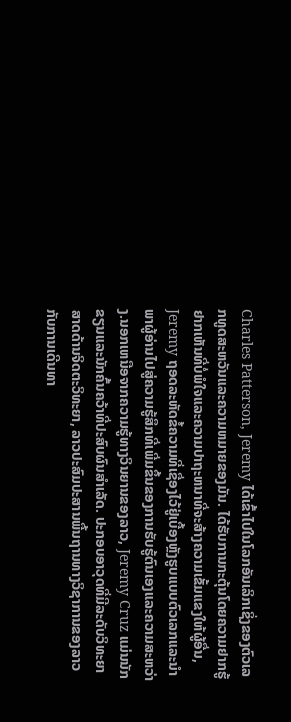Charles Patterson, Jeremy ໄດ້ເຂົ້າໄປໃນໂລກອັນເລິກເຊິ່ງຂອງຕົວເລກທູດສະຫວັນແລະຄວາມຫມາຍຂອງມັນ. ໄດ້ຮັບການກະຕຸ້ນໂດຍຄວາມຢາກຮູ້ຢາກເຫັນທີ່ບໍ່ພໍໃຈແລະຄວາມປາຖະຫນາທີ່ຈະສ້າງຄວາມເຂັ້ມແຂງໃຫ້ຜູ້ອື່ນ, Jeremy ຖອດລະຫັດຂໍ້ຄວາມທີ່ເຊື່ອງໄວ້ຢູ່ເບື້ອງຫຼັງຮູບແບບຕົວເລກແລະນໍາພາຜູ້ອ່ານໄປສູ່ຄວາມຮູ້ສຶກທີ່ເພີ່ມຂຶ້ນຂອງການຮັບຮູ້ຕົນເອງແລະຄວາມສະຫວ່າງ.ນອກເຫນືອຈາກຄວາມຮູ້ທາງວິນຍານຂອງລາວ, Jeremy Cruz ແມ່ນນັກຂຽນແລະນັກຄົ້ນຄວ້າທີ່ປະສົບຜົນສໍາເລັດ. ປະກອບອາວຸດທີ່ມີລະດັບວິທະຍາສາດດ້ານຈິດຕະວິທະຍາ, ລາວປະສົມປະສານພື້ນຖານທາງວິຊາການຂອງລາວກັບການເດີນທາ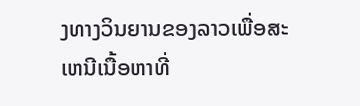ງທາງວິນຍານຂອງລາວເພື່ອສະເຫນີເນື້ອຫາທີ່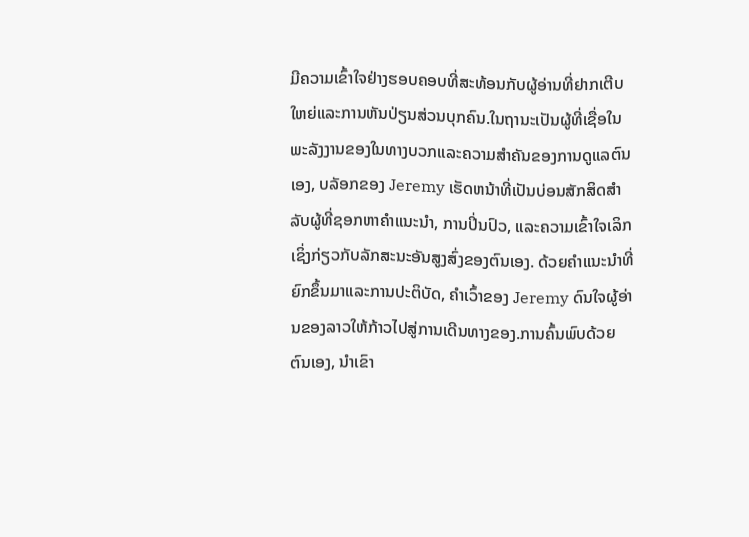ມີຄວາມເຂົ້າໃຈຢ່າງຮອບຄອບທີ່ສະທ້ອນກັບຜູ້ອ່ານທີ່ຢາກເຕີບໃຫຍ່ແລະການຫັນປ່ຽນສ່ວນບຸກຄົນ.ໃນຖານະເປັນຜູ້ທີ່ເຊື່ອໃນພະລັງງານຂອງໃນທາງບວກແລະຄວາມສໍາຄັນຂອງການດູແລຕົນເອງ, ບລັອກຂອງ Jeremy ເຮັດຫນ້າທີ່ເປັນບ່ອນສັກສິດສໍາລັບຜູ້ທີ່ຊອກຫາຄໍາແນະນໍາ, ການປິ່ນປົວ, ແລະຄວາມເຂົ້າໃຈເລິກເຊິ່ງກ່ຽວກັບລັກສະນະອັນສູງສົ່ງຂອງຕົນເອງ. ດ້ວຍຄໍາແນະນໍາທີ່ຍົກຂຶ້ນມາແລະການປະຕິບັດ, ຄໍາເວົ້າຂອງ Jeremy ດົນໃຈຜູ້ອ່ານຂອງລາວໃຫ້ກ້າວໄປສູ່ການເດີນທາງຂອງ.ການຄົ້ນພົບດ້ວຍຕົນເອງ, ນຳເຂົາ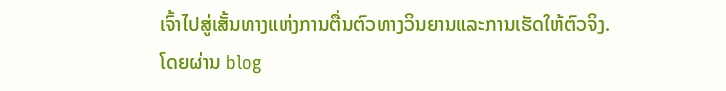ເຈົ້າໄປສູ່ເສັ້ນທາງແຫ່ງການຕື່ນຕົວທາງວິນຍານແລະການເຮັດໃຫ້ຕົວຈິງ.ໂດຍຜ່ານ blog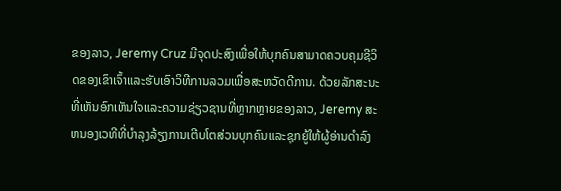ຂອງລາວ, Jeremy Cruz ມີຈຸດປະສົງເພື່ອໃຫ້ບຸກຄົນສາມາດຄວບຄຸມຊີວິດຂອງເຂົາເຈົ້າແລະຮັບເອົາວິທີການລວມເພື່ອສະຫວັດດີການ. ດ້ວຍລັກສະນະທີ່ເຫັນອົກເຫັນໃຈແລະຄວາມຊ່ຽວຊານທີ່ຫຼາກຫຼາຍຂອງລາວ, Jeremy ສະຫນອງເວທີທີ່ບໍາລຸງລ້ຽງການເຕີບໂຕສ່ວນບຸກຄົນແລະຊຸກຍູ້ໃຫ້ຜູ້ອ່ານດໍາລົງ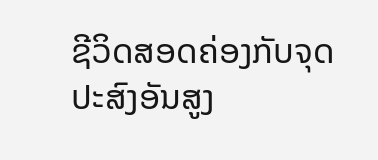ຊີວິດສອດຄ່ອງກັບຈຸດປະສົງອັນສູງ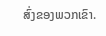ສົ່ງຂອງພວກເຂົາ.